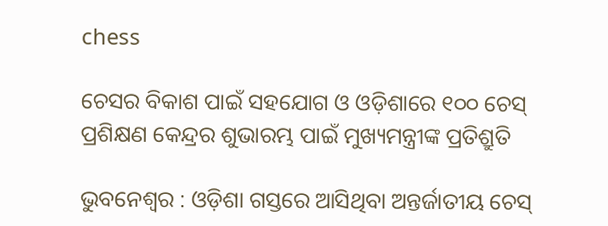chess

ଚେସର ବିକାଶ ପାଇଁ ସହଯୋଗ ଓ ଓଡ଼ିଶାରେ ୧୦୦ ଚେସ୍ ପ୍ରଶିକ୍ଷଣ କେନ୍ଦ୍ରର ଶୁଭାରମ୍ଭ ପାଇଁ ମୁଖ୍ୟମନ୍ତ୍ରୀଙ୍କ ପ୍ରତିଶ୍ରୁତି

ଭୁବନେଶ୍ୱର : ଓଡ଼ିଶା ଗସ୍ତରେ ଆସିଥିବା ଅନ୍ତର୍ଜାତୀୟ ଚେସ୍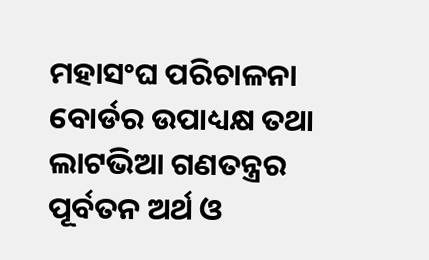ମହାସଂଘ ପରିଚାଳନା ବୋର୍ଡର ଉପାଧ୍ୟକ୍ଷ ତଥା ଲାଟଭିଆ ଗଣତନ୍ତ୍ରର ପୂର୍ବତନ ଅର୍ଥ ଓ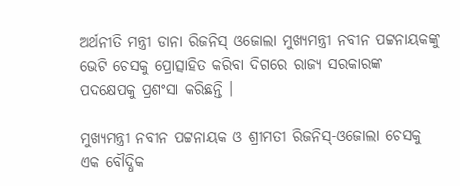ଅର୍ଥନୀତି ମନ୍ତ୍ରୀ ଡାନା ରିଜନିସ୍ ଓଜୋଲା ମୁଖ୍ୟମନ୍ତ୍ରୀ ନବୀନ ପଟ୍ଟନାୟକଙ୍କୁ ଭେଟି ଚେସକୁ ପ୍ରୋତ୍ସାହିତ କରିବା ଦିଗରେ ରାଜ୍ୟ ସରକାରଙ୍କ ପଦକ୍ଷେପକୁ ପ୍ରଶଂସା କରିଛନ୍ତି ।

ମୁଖ୍ୟମନ୍ତ୍ରୀ ନବୀନ ପଟ୍ଟନାୟକ ଓ ଶ୍ରୀମତୀ ରିଜନିସ୍-ଓଜୋଲା ଚେସକୁ  ଏକ ବୌଦ୍ଧିକ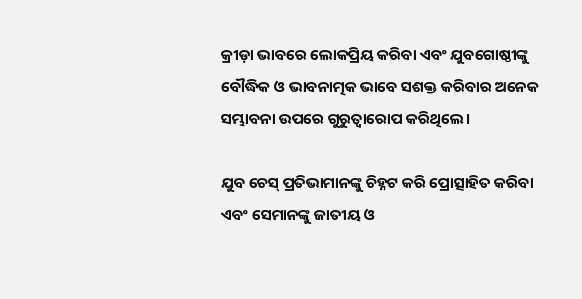କ୍ରୀଡ଼ା ଭାବରେ ଲୋକପ୍ରିୟ କରିବା ଏବଂ ଯୁବଗୋଷ୍ଠୀଙ୍କୁ ବୌଦ୍ଧିକ ଓ ଭାବନାତ୍ମକ ଭାବେ ସଶକ୍ତ କରିବାର ଅନେକ ସମ୍ଭାବନା ଉପରେ ଗୁରୁତ୍ୱାରୋପ କରିଥିଲେ।

ଯୁବ ଚେସ୍ ପ୍ରତିଭାମାନଙ୍କୁ ଚିହ୍ନଟ କରି ପ୍ରୋତ୍ସାହିତ କରିବା ଏବଂ ସେମାନଙ୍କୁ ଜାତୀୟ ଓ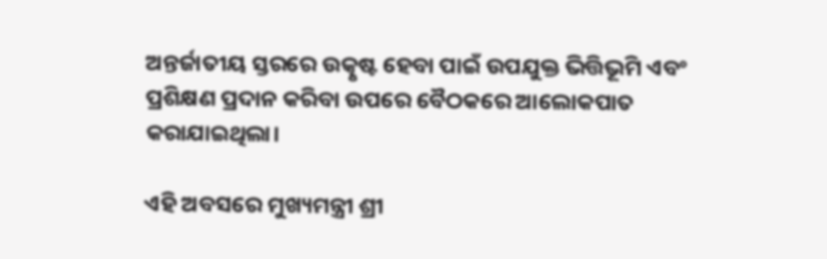ଅନ୍ତର୍ଜାତୀୟ ସ୍ତରରେ ଉତ୍କୃଷ୍ଟ ହେବା ପାଇଁ ଉପଯୁକ୍ତ ଭିତ୍ତିଭୂମି ଏବଂ ପ୍ରଶିକ୍ଷଣ ପ୍ରଦାନ କରିବା ଉପରେ ବୈଠକରେ ଆଲୋକପାତ କରାଯାଇଥିଲା।

ଏହି ଅବସରେ ମୁଖ୍ୟମନ୍ତ୍ରୀ ଶ୍ରୀ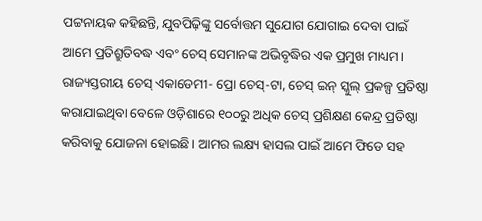ପଟ୍ଟନାୟକ କହିଛନ୍ତି, ଯୁବପିଢ଼ିଙ୍କୁ ସର୍ବୋତ୍ତମ ସୁଯୋଗ ଯୋଗାଇ ଦେବା ପାଇଁ ଆମେ ପ୍ରତିଶ୍ରୁତିବଦ୍ଧ ଏବଂ ଚେସ୍ ସେମାନଙ୍କ ଅଭିବୃଦ୍ଧିର ଏକ ପ୍ରମୁଖ ମାଧ୍ୟମ। ରାଜ୍ୟସ୍ତରୀୟ ଚେସ୍ ଏକାଡେମୀ- ପ୍ରୋ ଚେସ୍-ଟା, ଚେସ୍ ଇନ୍ ସ୍କୁଲ୍ ପ୍ରକଳ୍ପ ପ୍ରତିଷ୍ଠା କରାଯାଇଥିବା ବେଳେ ଓଡ଼ିଶାରେ ୧୦୦ରୁ ଅଧିକ ଚେସ୍ ପ୍ରଶିକ୍ଷଣ କେନ୍ଦ୍ର ପ୍ରତିଷ୍ଠା କରିବାକୁ ଯୋଜନା ହୋଇଛି। ଆମର ଲକ୍ଷ୍ୟ ହାସଲ ପାଇଁ ଆମେ ଫିଡେ ସହ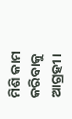ମିଶି କାମ କରିବାକୁ ଆଗ୍ରହୀ।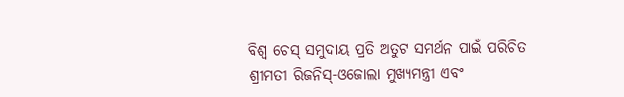ବିଶ୍ୱ ଚେସ୍ ସମୁଦାୟ ପ୍ରତି ଅତୁଟ ସମର୍ଥନ ପାଇଁ ପରିଚିତ  ଶ୍ରୀମତୀ ରିଜନିସ୍-ଓଜୋଲା ମୁଖ୍ୟମନ୍ତ୍ରୀ ଏବଂ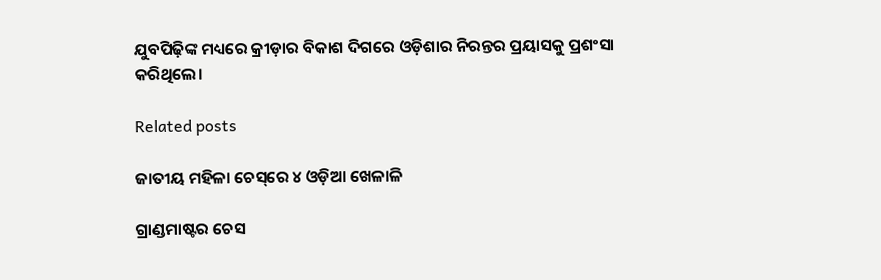ଯୁବପିଢ଼ିଙ୍କ ମଧ୍ୟରେ କ୍ରୀଡ଼ାର ବିକାଶ ଦିଗରେ ଓଡ଼ିଶାର ନିରନ୍ତର ପ୍ରୟାସକୁ ପ୍ରଶଂସା କରିଥିଲେ।

Related posts

ଜାତୀୟ ମହିଳା ଚେସ୍‌ରେ ୪ ଓଡ଼ିଆ ଖେଳାଳି

ଗ୍ରାଣ୍ଡମାଷ୍ଟର ଚେସ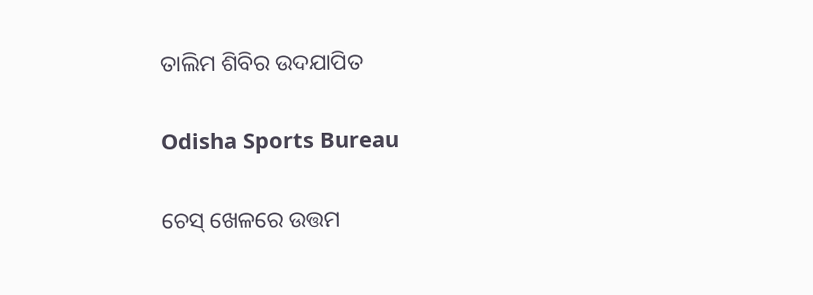ତାଲିମ ଶିବିର ଉଦଯାପିତ

Odisha Sports Bureau

ଚେସ୍ ଖେଳରେ ଉତ୍ତମ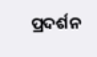ପ୍ରଦର୍ଶନ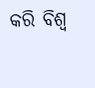କରି ବିଶ୍ୱ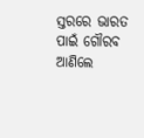ସ୍ତରରେ ଭାରତ ପାଇଁ ଗୌରବ ଆଣିଲେ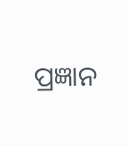ପ୍ରଜ୍ଞାନ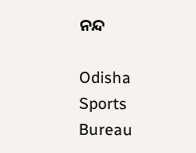ନନ୍ଦ

Odisha Sports Bureau